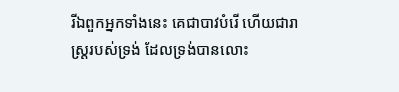រីឯពួកអ្នកទាំងនេះ គេជាបាវបំរើ ហើយជារាស្ត្ររបស់ទ្រង់ ដែលទ្រង់បានលោះ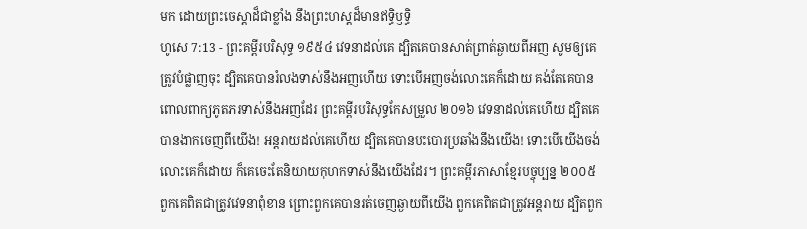មក ដោយព្រះចេស្តាដ៏ជាខ្លាំង នឹងព្រះហស្តដ៏មានឥទ្ធិឫទ្ធិ
ហូសេ 7:13 - ព្រះគម្ពីរបរិសុទ្ធ ១៩៥៤ វេទនាដល់គេ ដ្បិតគេបានសាត់ព្រាត់ឆ្ងាយពីអញ សូមឲ្យគេត្រូវបំផ្លាញចុះ ដ្បិតគេបានរំលងទាស់នឹងអញហើយ ទោះបើអញចង់លោះគេក៏ដោយ គង់តែគេបានពោលពាក្យភូតភរទាស់នឹងអញដែរ ព្រះគម្ពីរបរិសុទ្ធកែសម្រួល ២០១៦ វេទនាដល់គេហើយ ដ្បិតគេបានងាកចេញពីយើង! អន្តរាយដល់គេហើយ ដ្បិតគេបានបះបោរប្រឆាំងនឹងយើង! ទោះបើយើងចង់លោះគេក៏ដោយ ក៏គេចេះតែនិយាយកុហកទាស់នឹងយើងដែរ។ ព្រះគម្ពីរភាសាខ្មែរបច្ចុប្បន្ន ២០០៥ ពួកគេពិតជាត្រូវវេទនាពុំខាន ព្រោះពួកគេបានរត់ចេញឆ្ងាយពីយើង ពួកគេពិតជាត្រូវអន្តរាយ ដ្បិតពួក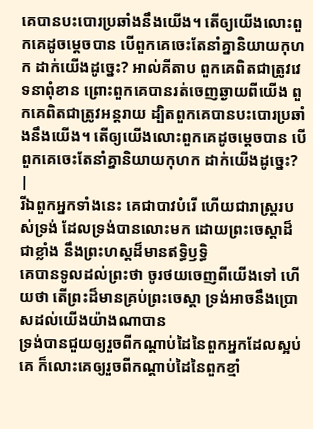គេបានបះបោរប្រឆាំងនឹងយើង។ តើឲ្យយើងលោះពួកគេដូចម្ដេចបាន បើពួកគេចេះតែនាំគ្នានិយាយកុហក ដាក់យើងដូច្នេះ? អាល់គីតាប ពួកគេពិតជាត្រូវវេទនាពុំខាន ព្រោះពួកគេបានរត់ចេញឆ្ងាយពីយើង ពួកគេពិតជាត្រូវអន្តរាយ ដ្បិតពួកគេបានបះបោរប្រឆាំងនឹងយើង។ តើឲ្យយើងលោះពួកគេដូចម្ដេចបាន បើពួកគេចេះតែនាំគ្នានិយាយកុហក ដាក់យើងដូច្នេះ? |
រីឯពួកអ្នកទាំងនេះ គេជាបាវបំរើ ហើយជារាស្ត្ររបស់ទ្រង់ ដែលទ្រង់បានលោះមក ដោយព្រះចេស្តាដ៏ជាខ្លាំង នឹងព្រះហស្តដ៏មានឥទ្ធិឫទ្ធិ
គេបានទូលដល់ព្រះថា ចូរថយចេញពីយើងទៅ ហើយថា តើព្រះដ៏មានគ្រប់ព្រះចេស្តា ទ្រង់អាចនឹងប្រោសដល់យើងយ៉ាងណាបាន
ទ្រង់បានជួយឲ្យរួចពីកណ្តាប់ដៃនៃពួកអ្នកដែលស្អប់គេ ក៏លោះគេឲ្យរួចពីកណ្តាប់ដៃនៃពួកខ្មាំ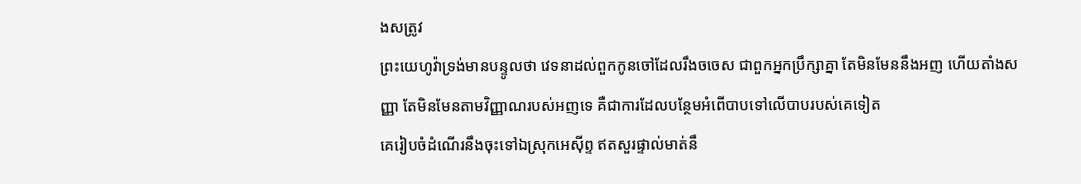ងសត្រូវ
ព្រះយេហូវ៉ាទ្រង់មានបន្ទូលថា វេទនាដល់ពួកកូនចៅដែលរឹងចចេស ជាពួកអ្នកប្រឹក្សាគ្នា តែមិនមែននឹងអញ ហើយតាំងសញ្ញា តែមិនមែនតាមវិញ្ញាណរបស់អញទេ គឺជាការដែលបន្ថែមអំពើបាបទៅលើបាបរបស់គេទៀត
គេរៀបចំដំណើរនឹងចុះទៅឯស្រុកអេស៊ីព្ទ ឥតសួរផ្ទាល់មាត់នឹ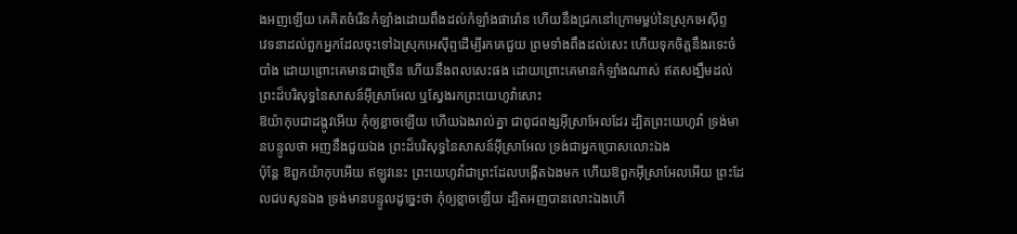ងអញឡើយ គេគិតចំរើនកំឡាំងដោយពឹងដល់កំឡាំងផារ៉ោន ហើយនឹងជ្រកនៅក្រោមម្លប់នៃស្រុកអេស៊ីព្ទ
វេទនាដល់ពួកអ្នកដែលចុះទៅឯស្រុកអេស៊ីព្ទដើម្បីរកគេជួយ ព្រមទាំងពឹងដល់សេះ ហើយទុកចិត្តនឹងរទេះចំបាំង ដោយព្រោះគេមានជាច្រើន ហើយនឹងពលសេះផង ដោយព្រោះគេមានកំឡាំងណាស់ ឥតសង្ឃឹមដល់ព្រះដ៏បរិសុទ្ធនៃសាសន៍អ៊ីស្រាអែល ឬស្វែងរកព្រះយេហូវ៉ាសោះ
ឱយ៉ាកុបជាដង្កូវអើយ កុំឲ្យខ្លាចឡើយ ហើយឯងរាល់គ្នា ជាពូជពង្សអ៊ីស្រាអែលដែរ ដ្បិតព្រះយេហូវ៉ា ទ្រង់មានបន្ទូលថា អញនឹងជួយឯង ព្រះដ៏បរិសុទ្ធនៃសាសន៍អ៊ីស្រាអែល ទ្រង់ជាអ្នកប្រោសលោះឯង
ប៉ុន្តែ ឱពួកយ៉ាកុបអើយ ឥឡូវនេះ ព្រះយេហូវ៉ាជាព្រះដែលបង្កើតឯងមក ហើយឱពួកអ៊ីស្រាអែលអើយ ព្រះដែលជបសូនឯង ទ្រង់មានបន្ទូលដូច្នេះថា កុំឲ្យខ្លាចឡើយ ដ្បិតអញបានលោះឯងហើ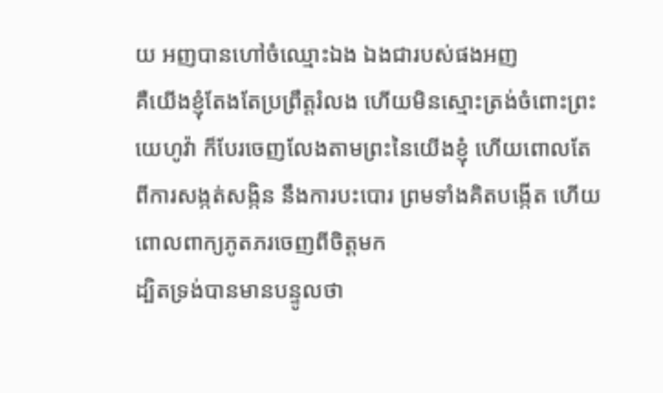យ អញបានហៅចំឈ្មោះឯង ឯងជារបស់ផងអញ
គឺយើងខ្ញុំតែងតែប្រព្រឹត្តរំលង ហើយមិនស្មោះត្រង់ចំពោះព្រះយេហូវ៉ា ក៏បែរចេញលែងតាមព្រះនៃយើងខ្ញុំ ហើយពោលតែពីការសង្កត់សង្កិន នឹងការបះបោរ ព្រមទាំងគិតបង្កើត ហើយពោលពាក្យភូតភរចេញពីចិត្តមក
ដ្បិតទ្រង់បានមានបន្ទូលថា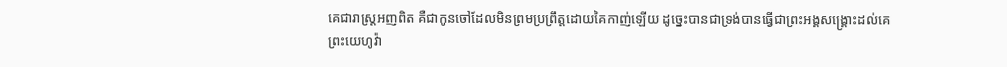គេជារាស្ត្រអញពិត គឺជាកូនចៅដែលមិនព្រមប្រព្រឹត្តដោយគៃកាញ់ឡើយ ដូច្នេះបានជាទ្រង់បានធ្វើជាព្រះអង្គសង្គ្រោះដល់គេ
ព្រះយេហូវ៉ា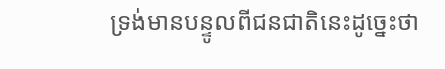ទ្រង់មានបន្ទូលពីជនជាតិនេះដូច្នេះថា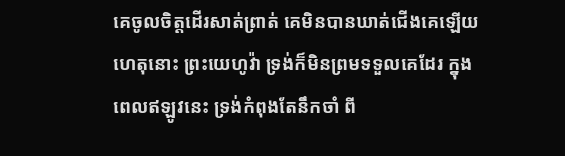គេចូលចិត្តដើរសាត់ព្រាត់ គេមិនបានឃាត់ជើងគេឡើយ ហេតុនោះ ព្រះយេហូវ៉ា ទ្រង់ក៏មិនព្រមទទួលគេដែរ ក្នុងពេលឥឡូវនេះ ទ្រង់កំពុងតែនឹកចាំ ពី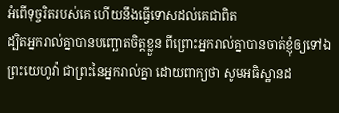អំពើទុច្ចរិតរបស់គេ ហើយនឹងធ្វើទោសដល់គេជាពិត
ដ្បិតអ្នករាល់គ្នាបានបញ្ឆោតចិត្តខ្លួន ពីព្រោះអ្នករាល់គ្នាបានចាត់ខ្ញុំឲ្យទៅឯព្រះយេហូវ៉ា ជាព្រះនៃអ្នករាល់គ្នា ដោយពាក្យថា សូមអធិស្ឋានដ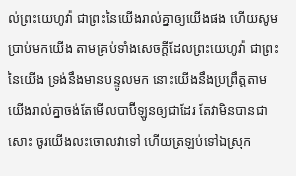ល់ព្រះយេហូវ៉ា ជាព្រះនៃយើងរាល់គ្នាឲ្យយើងផង ហើយសូមប្រាប់មកយើង តាមគ្រប់ទាំងសេចក្ដីដែលព្រះយេហូវ៉ា ជាព្រះនៃយើង ទ្រង់នឹងមានបន្ទូលមក នោះយើងនឹងប្រព្រឹត្តតាម
យើងរាល់គ្នាចង់តែមើលបាប៊ីឡូនឲ្យជាដែរ តែវាមិនបានជាសោះ ចូរយើងលះចោលវាទៅ ហើយត្រឡប់ទៅឯស្រុក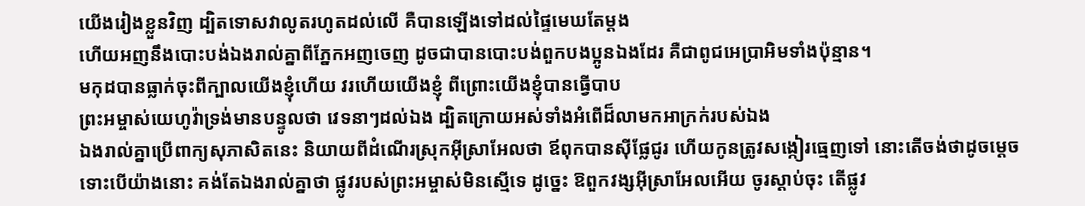យើងរៀងខ្លួនវិញ ដ្បិតទោសវាលូតរហូតដល់លើ គឺបានឡើងទៅដល់ផ្ទៃមេឃតែម្តង
ហើយអញនឹងបោះបង់ឯងរាល់គ្នាពីភ្នែកអញចេញ ដូចជាបានបោះបង់ពួកបងប្អូនឯងដែរ គឺជាពូជអេប្រាអិមទាំងប៉ុន្មាន។
មកុដបានធ្លាក់ចុះពីក្បាលយើងខ្ញុំហើយ វរហើយយើងខ្ញុំ ពីព្រោះយើងខ្ញុំបានធ្វើបាប
ព្រះអម្ចាស់យេហូវ៉ាទ្រង់មានបន្ទូលថា វេទនាៗដល់ឯង ដ្បិតក្រោយអស់ទាំងអំពើដ៏លាមកអាក្រក់របស់ឯង
ឯងរាល់គ្នាប្រើពាក្យសុភាសិតនេះ និយាយពីដំណើរស្រុកអ៊ីស្រាអែលថា ឪពុកបានស៊ីផ្លែជូរ ហើយកូនត្រូវសង្កៀរធ្មេញទៅ នោះតើចង់ថាដូចម្តេច
ទោះបើយ៉ាងនោះ គង់តែឯងរាល់គ្នាថា ផ្លូវរបស់ព្រះអម្ចាស់មិនស្មើទេ ដូច្នេះ ឱពួកវង្សអ៊ីស្រាអែលអើយ ចូរស្តាប់ចុះ តើផ្លូវ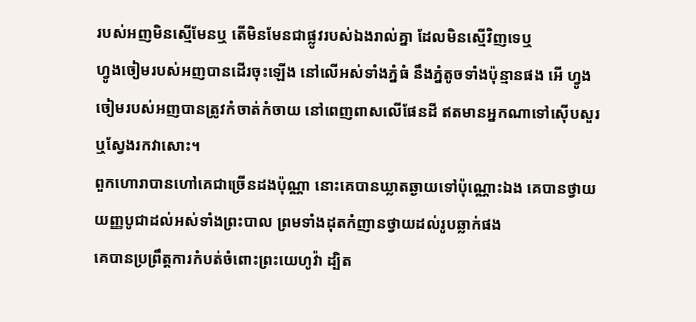របស់អញមិនស្មើមែនឬ តើមិនមែនជាផ្លូវរបស់ឯងរាល់គ្នា ដែលមិនស្មើវិញទេឬ
ហ្វូងចៀមរបស់អញបានដើរចុះឡើង នៅលើអស់ទាំងភ្នំធំ នឹងភ្នំតូចទាំងប៉ុន្មានផង អើ ហ្វូងចៀមរបស់អញបានត្រូវកំចាត់កំចាយ នៅពេញពាសលើផែនដី ឥតមានអ្នកណាទៅស៊ើបសួរ ឬស្វែងរកវាសោះ។
ពួកហោរាបានហៅគេជាច្រើនដងប៉ុណ្ណា នោះគេបានឃ្លាតឆ្ងាយទៅប៉ុណ្ណោះឯង គេបានថ្វាយយញ្ញបូជាដល់អស់ទាំងព្រះបាល ព្រមទាំងដុតកំញានថ្វាយដល់រូបឆ្លាក់ផង
គេបានប្រព្រឹត្តការកំបត់ចំពោះព្រះយេហូវ៉ា ដ្បិត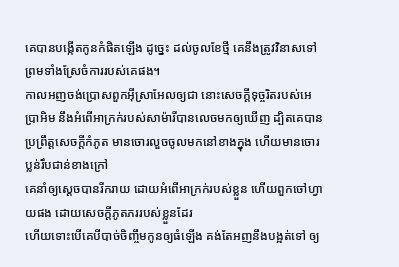គេបានបង្កើតកូនកំផិតឡើង ដូច្នេះ ដល់ចូលខែថ្មី គេនឹងត្រូវវិនាសទៅ ព្រមទាំងស្រែចំការរបស់គេផង។
កាលអញចង់ប្រោសពួកអ៊ីស្រាអែលឲ្យជា នោះសេចក្ដីទុច្ចរិតរបស់អេប្រាអិម នឹងអំពើអាក្រក់របស់សាម៉ារីបានលេចមកឲ្យឃើញ ដ្បិតគេបានប្រព្រឹត្តសេចក្ដីកំភូត មានចោរលួចចូលមកនៅខាងក្នុង ហើយមានចោរប្លន់រឹបជាន់ខាងក្រៅ
គេនាំឲ្យស្តេចបានរីករាយ ដោយអំពើអាក្រក់របស់ខ្លួន ហើយពួកចៅហ្វាយផង ដោយសេចក្ដីភូតភររបស់ខ្លួនដែរ
ហើយទោះបើគេបីបាច់ចិញ្ចឹមកូនឲ្យធំឡើង គង់តែអញនឹងបង្អត់ទៅ ឲ្យ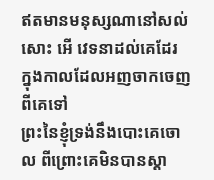ឥតមានមនុស្សណានៅសល់សោះ អើ វេទនាដល់គេដែរ ក្នុងកាលដែលអញចាកចេញពីគេទៅ
ព្រះនៃខ្ញុំទ្រង់នឹងបោះគេចោល ពីព្រោះគេមិនបានស្តា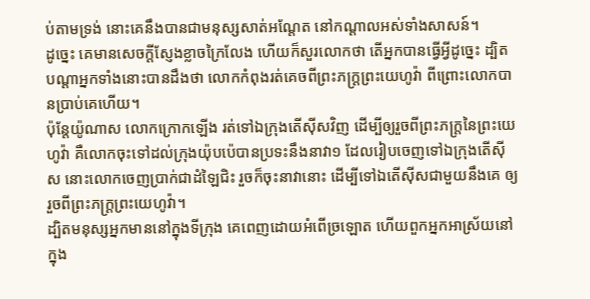ប់តាមទ្រង់ នោះគេនឹងបានជាមនុស្សសាត់អណ្តែត នៅកណ្តាលអស់ទាំងសាសន៍។
ដូច្នេះ គេមានសេចក្ដីស្ញែងខ្លាចក្រៃលែង ហើយក៏សួរលោកថា តើអ្នកបានធ្វើអ្វីដូច្នេះ ដ្បិតបណ្តាអ្នកទាំងនោះបានដឹងថា លោកកំពុងរត់គេចពីព្រះភក្ត្រព្រះយេហូវ៉ា ពីព្រោះលោកបានប្រាប់គេហើយ។
ប៉ុន្តែយ៉ូណាស លោកក្រោកឡើង រត់ទៅឯក្រុងតើស៊ីសវិញ ដើម្បីឲ្យរួចពីព្រះភក្ត្រនៃព្រះយេហូវ៉ា គឺលោកចុះទៅដល់ក្រុងយ៉ុបប៉េបានប្រទះនឹងនាវា១ ដែលរៀបចេញទៅឯក្រុងតើស៊ីស នោះលោកចេញប្រាក់ជាដំឡៃជិះ រួចក៏ចុះនាវានោះ ដើម្បីទៅឯតើស៊ីសជាមួយនឹងគេ ឲ្យរួចពីព្រះភក្ត្រព្រះយេហូវ៉ា។
ដ្បិតមនុស្សអ្នកមាននៅក្នុងទីក្រុង គេពេញដោយអំពើច្រឡោត ហើយពួកអ្នកអាស្រ័យនៅក្នុង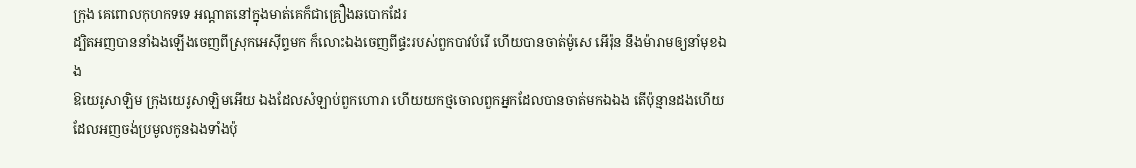ក្រុង គេពោលកុហកទទេ អណ្តាតនៅក្នុងមាត់គេក៏ជាគ្រឿងឆបោកដែរ
ដ្បិតអញបាននាំឯងឡើងចេញពីស្រុកអេស៊ីព្ទមក ក៏លោះឯងចេញពីផ្ទះរបស់ពួកបាវបំរើ ហើយបានចាត់ម៉ូសេ អើរ៉ុន នឹងម៉ារាមឲ្យនាំមុខឯង
ឱយេរូសាឡិម ក្រុងយេរូសាឡិមអើយ ឯងដែលសំឡាប់ពួកហោរា ហើយយកថ្មចោលពួកអ្នកដែលបានចាត់មកឯឯង តើប៉ុន្មានដងហើយ ដែលអញចង់ប្រមូលកូនឯងទាំងប៉ុ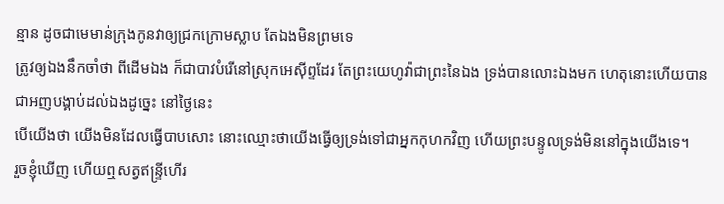ន្មាន ដូចជាមេមាន់ក្រុងកូនវាឲ្យជ្រកក្រោមស្លាប តែឯងមិនព្រមទេ
ត្រូវឲ្យឯងនឹកចាំថា ពីដើមឯង ក៏ជាបាវបំរើនៅស្រុកអេស៊ីព្ទដែរ តែព្រះយេហូវ៉ាជាព្រះនៃឯង ទ្រង់បានលោះឯងមក ហេតុនោះហើយបានជាអញបង្គាប់ដល់ឯងដូច្នេះ នៅថ្ងៃនេះ
បើយើងថា យើងមិនដែលធ្វើបាបសោះ នោះឈ្មោះថាយើងធ្វើឲ្យទ្រង់ទៅជាអ្នកកុហកវិញ ហើយព្រះបន្ទូលទ្រង់មិននៅក្នុងយើងទេ។
រួចខ្ញុំឃើញ ហើយឮសត្វឥន្ទ្រីហើរ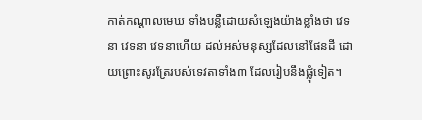កាត់កណ្តាលមេឃ ទាំងបន្លឺដោយសំឡេងយ៉ាងខ្លាំងថា វេទនា វេទនា វេទនាហើយ ដល់អស់មនុស្សដែលនៅផែនដី ដោយព្រោះសូរត្រែរបស់ទេវតាទាំង៣ ដែលរៀបនឹងផ្លុំទៀត។